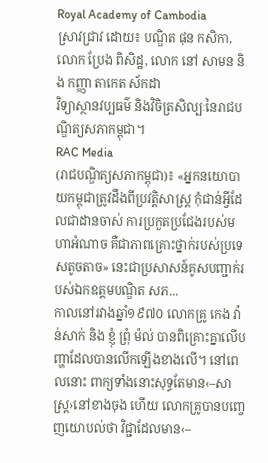Royal Academy of Cambodia
ស្រាវជ្រាវ ដោយ៖ បណ្ឌិត ផុន កសិកា, លោក ប្រែង ពិសិដ្ឋ, លោក នៅ សាមន និង កញ្ញា តាកេត ស័កដា
វិទ្យាស្ថានវប្បធម៌ និងវិចិត្រសិល្បៈនៃរាជបណ្ឌិត្យសភាកម្ពុជា។
RAC Media
(រាជបណ្ឌិត្យសភាកម្ពុជា)៖ «អ្នកនយោបាយកម្ពុជាត្រូវដឹងពីប្រវត្តិសាស្ត្រ កុំជាន់អ្វីដែលជាដានចាស់ ការប្រកួតប្រជែងរបស់មហាអំណាច គឺជាភាពគ្រោះថ្នាក់របស់ប្រទេសតូចតាច» នេះជាប្រសាសន៍គូសបញ្ជាក់របស់ឯកឧត្ដមបណ្ឌិត សភ...
កាលនៅរវាងឆ្នាំ១៩៧០ លោកគ្រូ កេង វ៉ាន់សាក់ និង ខ្ញុំ ព្រុំ ម៉ល់ បានពិគ្រោះគ្នាលើបញ្ហាដែលបានលើកឡើងខាងលើ។ នៅពេលនោះ ពាក្យទាំងនោះសុទ្ធតែមាន‹–សាស្ត្រ›នៅខាងចុង ហើយ លោកគ្រូបានបញ្ចេញយោបល់ថា វិជ្ជាដែលមាន‹–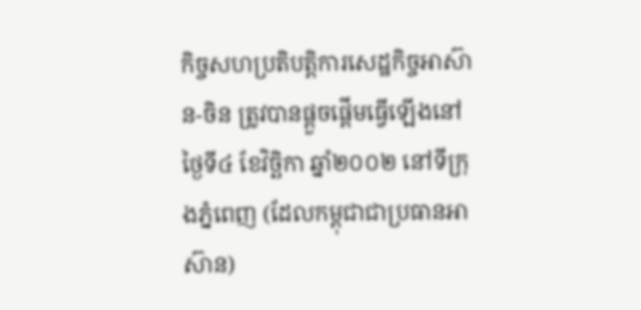កិច្ចសហប្រតិបត្តិការសេដ្ឋកិច្ចអាស៊ាន-ចិន ត្រូវបានផ្តួចផ្តើមធ្វើឡើងនៅថ្ងៃទី៤ ខែវិច្ឆិកា ឆ្នាំ២០០២ នៅទីក្រុងភ្នំពេញ (ដែលកម្ពុជាជាប្រធានអាស៊ាន)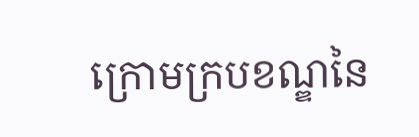ក្រោមក្របខណ្ឌនៃ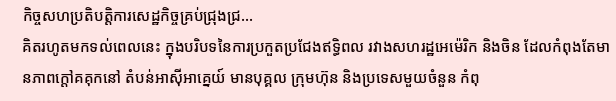កិច្ចសហប្រតិបត្តិការសេដ្ឋកិច្ចគ្រប់ជ្រុងជ្រ...
គិតរហូតមកទល់ពេលនេះ ក្នុងបរិបទនៃការប្រកួតប្រជែងឥទ្ធិពល រវាងសហរដ្ឋអេម៉េរិក និងចិន ដែលកំពុងតែមានភាពក្តៅគគុកនៅ តំបន់អាស៊ីអាគ្នេយ៍ មានបុគ្គល ក្រុមហ៊ុន និងប្រទេសមួយចំនួន កំពុ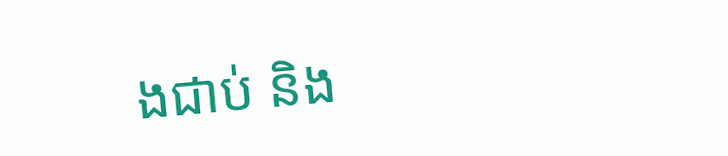ងជាប់ និង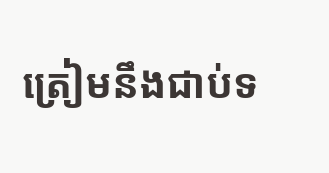ត្រៀមនឹងជាប់ទ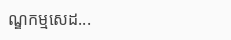ណ្ឌកម្មសេដ...